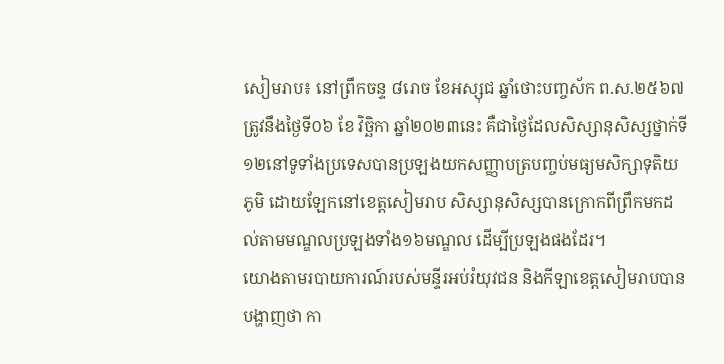សៀមរាប៖ នៅព្រឹកចន្ទ ៨រោច ខែអស្សុជ ឆ្នាំថោះបញ្ចស័ក ព.ស.២៥៦៧ ត្រូវនឹងថ្ងៃទី០៦ ខែ វិច្ឆិកា ឆ្នាំ២០២៣នេះ គឺជាថ្ងៃដែលសិស្សានុសិស្សថ្នាក់ទី១២នៅទូទាំងប្រទេសបានប្រឡងយកសញ្ញាបត្របញ្ចប់មធ្យមសិក្សាទុតិយភូមិ ដោយឡែកនៅខេត្តសៀមរាប សិស្សានុសិស្សបានក្រោកពីព្រឹកមកដល់តាមមណ្ឌលប្រឡងទាំង១៦មណ្ឌល ដើម្បីប្រឡងផងដែរ។
យោងតាមរបាយការណ៍របស់មន្ទីរអប់រំយុវជន និងកីឡាខេត្តសៀមរាបបានបង្ហាញថា កា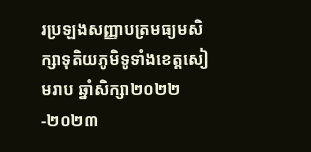រប្រឡងសញ្ញាបត្រមធ្យមសិក្សាទុតិយភូមិទូទាំងខេត្តសៀមរាប ឆ្នាំសិក្សា២០២២-២០២៣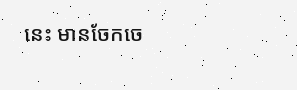នេះ មានចែកចេ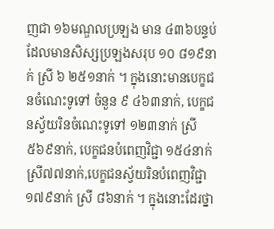ញជា ១៦មណ្ឌលប្រឡង មាន ៤៣៦បន្ទប់ ដែលមានសិស្សប្រឡងសរុប ១០ ៨១៩នាក់ ស្រី ៦ ២៥១នាក់ ។ ក្នុងនោះមានបេក្ខជនចំណេះទូទៅ ចំនួន ៩ ៤៦៣នាក់, បេក្ខជនស្វ័យរិនចំណេះទូទៅ ១២៣នាក់ ស្រី ៥៦៩នាក់, បេក្ខជនបំពេញវិជ្ជា ១៥៤នាក់ ស្រី៧៧នាក់,បេក្ខជនស្វ័យរិនបំពេញវិជ្ជា ១៧៩នាក់ ស្រី ៨៦នាក់ ។ ក្នុងនោះដែរថ្នា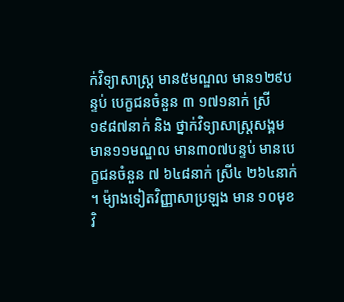ក់វិទ្យាសាស្ត្រ មាន៥មណ្ឌល មាន១២៩បន្ទប់ បេក្ខជនចំនួន ៣ ១៧១នាក់ ស្រី ១៩៨៧នាក់ និង ថ្នាក់វិទ្យាសាស្ត្រសង្គម មាន១១មណ្ឌល មាន៣០៧បន្ទប់ មានបេក្ខជនចំនួន ៧ ៦៤៨នាក់ ស្រី៤ ២៦៤នាក់ ។ ម៉្យាងទៀតវិញ្ញាសាប្រឡង មាន ១០មុខវិ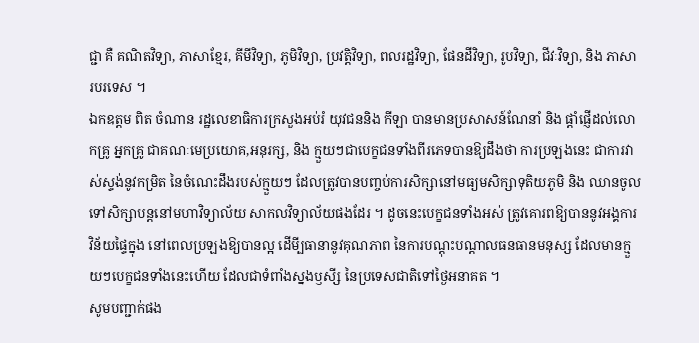ជ្ជា គឺ គណិតវិទ្យា, ភាសាខ្មែរ, គីមីវិទ្យា, ភូមិវិទ្យា, ប្រវត្តិវិទ្យា, ពលរដ្ឋវិទ្យា, ផែនដីវិទ្យា, រូបវិទ្យា, ជីវៈវិទ្យា, និង ភាសារបរទេស ។
ឯកឧត្តម ពិត ចំណាន រដ្ឋលេខាធិការក្រសួងអប់រំ យុវជននិង កីឡា បានមានប្រសាសន៍ណែនាំ និង ផ្តាំផ្ញើដល់លោកគ្រូ អ្នកគ្រូ ជាគណៈមេប្រយោគ,អនុរក្ស, និង ក្មួយៗជាបេក្ខជនទាំងពីរភេទបានឱ្យដឹងថា ការប្រឡងនេះ ជាការវាស់ស្ទង់នូវកម្រិត នៃចំណេះដឹងរបស់ក្មួយៗ ដែលត្រូវបានបញ្ចប់ការសិក្សានៅមធ្យមសិក្សាទុតិយភូមិ និង ឈានចូលទៅសិក្សាបន្តនៅមហាវិទ្យាល័យ សាកលវិទ្យាល័យផងដែរ ។ ដូចនេះបេក្ខជនទាំងអស់ ត្រូវគោរពឱ្យបាននូវអង្គការវិន័យផ្ទៃក្នុង នៅពេលប្រឡងឱ្យបានល្អ ដើមី្បធានានូវគុណភាព នៃការបណ្តុះបណ្តាលធនធានមនុស្ស ដែលមានក្មួយៗបេក្ខជនទាំងនេះហើយ ដែលជាទំពាំងស្នងឫសី្ស នៃប្រទេសជាតិទៅថ្ងៃអនាគត ។
សូមបញ្ជាក់ផង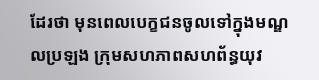ដែរថា មុនពេលបេក្ខជនចូលទៅក្នុងមណ្ឌលប្រឡង ក្រុមសហភាពសហព័ន្ធយុវ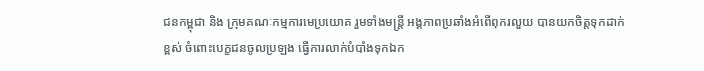ជនកម្ពុជា និង ក្រុមគណៈកម្មការមេប្រយោគ រួមទាំងមន្ត្រី អង្គភាពប្រឆាំងអំពើពុករលួយ បានយកចិត្តទុកដាក់ខ្ពស់ ចំពោះបេក្ខជនចូលប្រឡង ធ្វើការលាក់បំបាំងទុកឯក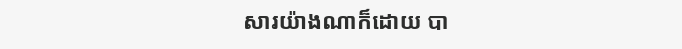សារយ៉ាងណាក៏ដោយ បា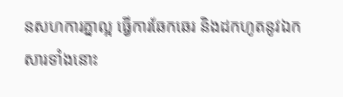នសហការគ្នាល្អ ធ្វើការឆែកឆេរ និងដកហូតនូវឯកសារទាំងនោះ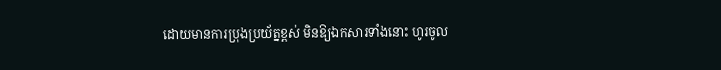ដោយមានការប្រុងប្រយ័ត្នខ្ពស់ មិនឱ្យឯកសារទាំងនោះ ហូរចូល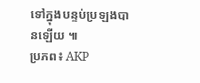ទៅក្នុងបន្ទប់ប្រឡងបានឡើយ ៕
ប្រភព៖ AKP